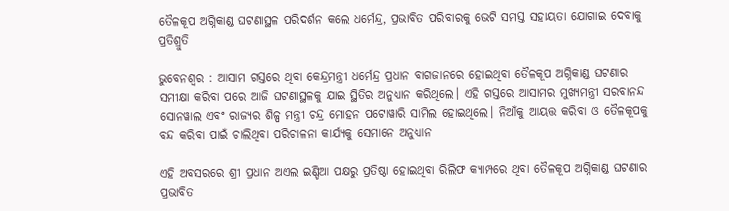ତୈଳକୂପ ଅଗ୍ନିକାଣ୍ଡ ଘଟଣାସ୍ଥଳ ପରିଦର୍ଶନ କଲେ ଧର୍ମେନ୍ଦ୍ର, ପ୍ରଭାବିତ ପରିବାରକୁ ଭେଟି ସମସ୍ତ ସହାୟତା ଯୋଗାଇ ଦେବାକୁ ପ୍ରତିଶ୍ରୁତି

ଭୁବ‌େନଶ୍ବର : ଆସାମ ଗସ୍ତରେ ଥିବା କେନ୍ଦ୍ରମନ୍ତ୍ରୀ ଧର୍ମେନ୍ଦ୍ର ପ୍ରଧାନ ବାଗଜାନରେ ହୋଇଥିବା ତୈଳକୂପ ଅଗ୍ନିକାଣ୍ଡ ଘଟଣାର ସମୀକ୍ଷା କରିବା ପରେ ଆଜି ଘଟଣାସ୍ଥଳକୁ ଯାଇ ସ୍ଥିତିର ଅନୁଧ୍ୟାନ କରିଥିଲେ। ଏହି ଗସ୍ତରେ ଆସାମର ମୁଖ୍ୟମନ୍ତ୍ରୀ ସରବାନନ୍ଦ ସୋନୱାଲ ଏବଂ ରାଜ୍ୟର ଶିଳ୍ପ ମନ୍ତ୍ରୀ ଚନ୍ଦ୍ର ମୋହନ ପଟୋୱାରି ସାମିଲ ହୋଇଥିଲେ। ନିଆଁକୁ ଆୟତ୍ତ କରିବା ଓ ତୈଳକୂପକୁ ବନ୍ଦ କରିବା ପାଇଁ ଚାଲିଥିବା ପରିଚାଳନା କାର୍ଯ୍ୟକୁ ସେମାନେ ଅନୁଧ୍ୟାନ

ଏହି ଅବସରରେ ଶ୍ରୀ ପ୍ରଧାନ ଅଏଲ ଇଣ୍ଡିଆ ପକ୍ଷରୁ ପ୍ରତିଷ୍ଠା ହୋଇଥିବା ରିଲିଫ କ୍ୟାମ୍ପରେ ଥିବା ତୈଳକୂପ ଅଗ୍ନିକାଣ୍ଡ ଘଟଣାର ପ୍ରଭାବିତ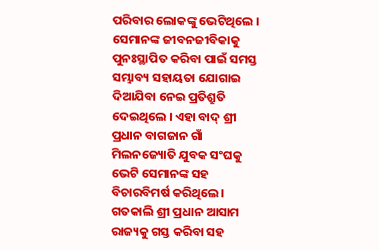ପରିବାର ଲୋକଙ୍କୁ ଭେଟିଥିଲେ । ସେମାନଙ୍କ ଜୀବନଜୀବିକାକୁ ପୁନଃସ୍ଥାପିତ କରିବା ପାଇଁ ସମସ୍ତ ସମ୍ଭାବ୍ୟ ସହାୟତା ଯୋଗାଇ ଦିଆଯିବା ନେଇ ପ୍ରତିଶ୍ରୁତି ଦେଇଥିଲେ । ଏହା ବାଦ୍ ଶ୍ରୀ ପ୍ରଧାନ ବାଗଜାନ ଗାଁ ମିଲନଜ୍ୟୋତି ଯୁବକ ସଂଘକୁ ଭେଟି ସେମାନଙ୍କ ସହ ବିଚାରବିମର୍ଷ କରିଥିଲେ। ଗତକାଲି ଶ୍ରୀ ପ୍ରଧାନ ଆସାମ ରାଜ୍ୟକୁ ଗସ୍ତ କରିବା ସହ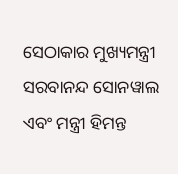ସେଠାକାର ମୁଖ୍ୟମନ୍ତ୍ରୀ ସରବାନନ୍ଦ ସୋନୱାଲ ଏବଂ ମନ୍ତ୍ରୀ ହିମନ୍ତ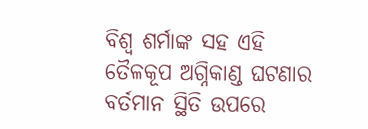ବିଶ୍ୱ ଶର୍ମାଙ୍କ ସହ ଏହି ତୈଳକୂପ ଅଗ୍ନିକାଣ୍ଡ ଘଟଣାର ବର୍ତମାନ ସ୍ଥିତି ଉପରେ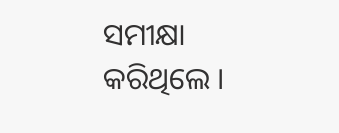ସମୀକ୍ଷା କରିଥିଲେ ।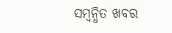ସମ୍ବନ୍ଧିତ ଖବର